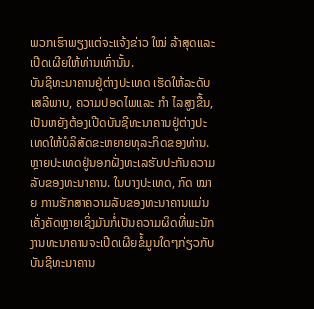ພວກເຮົາພຽງແຕ່ຈະແຈ້ງຂ່າວ ໃໝ່ ລ້າສຸດແລະເປີດເຜີຍໃຫ້ທ່ານເທົ່ານັ້ນ.
ບັນຊີທະນາຄານຢູ່ຕ່າງປະເທດ ເຮັດໃຫ້ລະດັບເສລີພາບ, ຄວາມປອດໄພແລະ ກຳ ໄລສູງຂື້ນ, ເປັນຫຍັງຕ້ອງເປີດບັນຊີທະນາຄານຢູ່ຕ່າງປະເທດໃຫ້ບໍລິສັດຂະຫຍາຍທຸລະກິດຂອງທ່ານ.
ຫຼາຍປະເທດຢູ່ນອກຝັ່ງທະເລຮັບປະກັນຄວາມລັບຂອງທະນາຄານ. ໃນບາງປະເທດ, ກົດ ໝາຍ ການຮັກສາຄວາມລັບຂອງທະນາຄານແມ່ນເຄັ່ງຄັດຫຼາຍເຊິ່ງມັນກໍ່ເປັນຄວາມຜິດທີ່ພະນັກງານທະນາຄານຈະເປີດເຜີຍຂໍ້ມູນໃດໆກ່ຽວກັບບັນຊີທະນາຄານ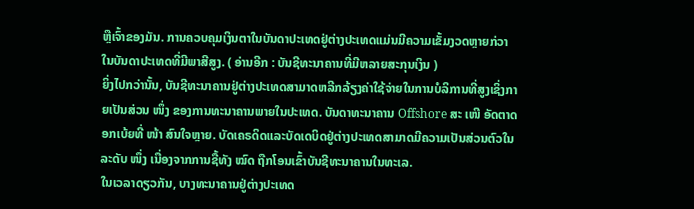ຫຼືເຈົ້າຂອງມັນ. ການຄວບຄຸມເງິນຕາໃນບັນດາປະເທດຢູ່ຕ່າງປະເທດແມ່ນມີຄວາມເຂັ້ມງວດຫຼາຍກ່ວາໃນບັນດາປະເທດທີ່ມີພາສີສູງ. ( ອ່ານອີກ : ບັນຊີທະນາຄານທີ່ມີຫລາຍສະກຸນເງິນ )
ຍິ່ງໄປກວ່ານັ້ນ, ບັນຊີທະນາຄານຢູ່ຕ່າງປະເທດສາມາດຫລີກລ້ຽງຄ່າໃຊ້ຈ່າຍໃນການບໍລິການທີ່ສູງເຊິ່ງກາຍເປັນສ່ວນ ໜຶ່ງ ຂອງການທະນາຄານພາຍໃນປະເທດ. ບັນດາທະນາຄານ Offshore ສະ ເໜີ ອັດຕາດອກເບ້ຍທີ່ ໜ້າ ສົນໃຈຫຼາຍ. ບັດເຄຣດິດແລະບັດເດບິດຢູ່ຕ່າງປະເທດສາມາດມີຄວາມເປັນສ່ວນຕົວໃນລະດັບ ໜຶ່ງ ເນື່ອງຈາກການຊື້ທັງ ໝົດ ຖືກໂອນເຂົ້າບັນຊີທະນາຄານໃນທະເລ.
ໃນເວລາດຽວກັນ, ບາງທະນາຄານຢູ່ຕ່າງປະເທດ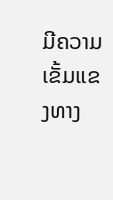ມີຄວາມເຂັ້ມແຂງທາງ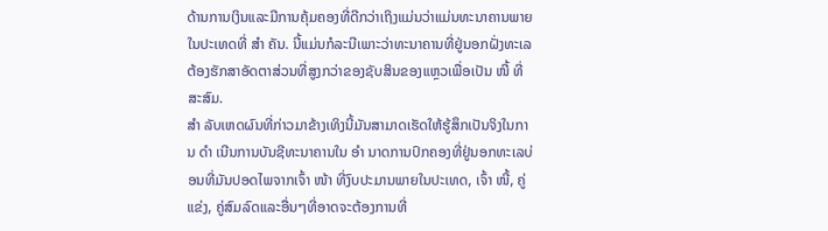ດ້ານການເງິນແລະມີການຄຸ້ມຄອງທີ່ດີກວ່າເຖິງແມ່ນວ່າແມ່ນທະນາຄານພາຍໃນປະເທດທີ່ ສຳ ຄັນ. ນີ້ແມ່ນກໍລະນີເພາະວ່າທະນາຄານທີ່ຢູ່ນອກຝັ່ງທະເລຕ້ອງຮັກສາອັດຕາສ່ວນທີ່ສູງກວ່າຂອງຊັບສິນຂອງແຫຼວເພື່ອເປັນ ໜີ້ ທີ່ສະສົມ.
ສຳ ລັບເຫດຜົນທີ່ກ່າວມາຂ້າງເທິງນີ້ມັນສາມາດເຮັດໃຫ້ຮູ້ສຶກເປັນຈິງໃນການ ດຳ ເນີນການບັນຊີທະນາຄານໃນ ອຳ ນາດການປົກຄອງທີ່ຢູ່ນອກທະເລບ່ອນທີ່ມັນປອດໄພຈາກເຈົ້າ ໜ້າ ທີ່ງົບປະມານພາຍໃນປະເທດ, ເຈົ້າ ໜີ້, ຄູ່ແຂ່ງ, ຄູ່ສົມລົດແລະອື່ນໆທີ່ອາດຈະຕ້ອງການທີ່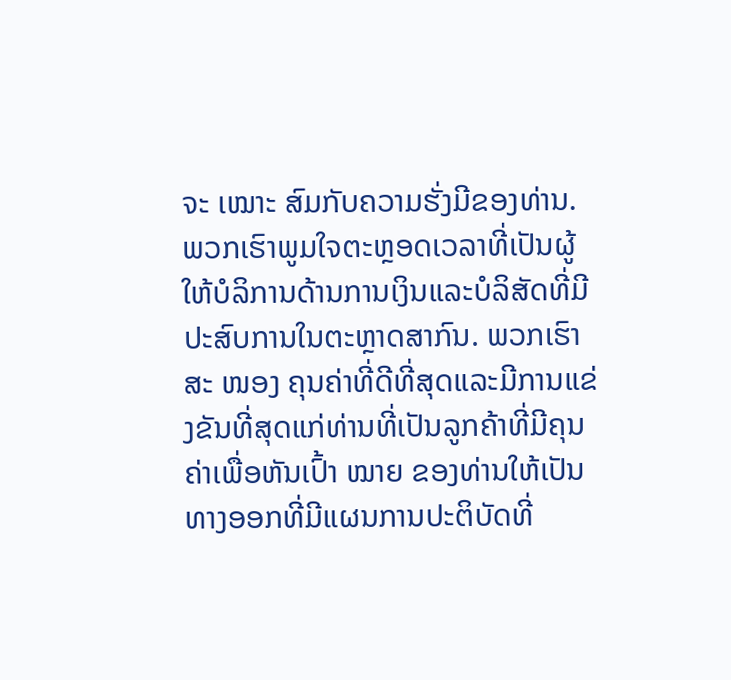ຈະ ເໝາະ ສົມກັບຄວາມຮັ່ງມີຂອງທ່ານ.
ພວກເຮົາພູມໃຈຕະຫຼອດເວລາທີ່ເປັນຜູ້ໃຫ້ບໍລິການດ້ານການເງິນແລະບໍລິສັດທີ່ມີປະສົບການໃນຕະຫຼາດສາກົນ. ພວກເຮົາສະ ໜອງ ຄຸນຄ່າທີ່ດີທີ່ສຸດແລະມີການແຂ່ງຂັນທີ່ສຸດແກ່ທ່ານທີ່ເປັນລູກຄ້າທີ່ມີຄຸນຄ່າເພື່ອຫັນເປົ້າ ໝາຍ ຂອງທ່ານໃຫ້ເປັນທາງອອກທີ່ມີແຜນການປະຕິບັດທີ່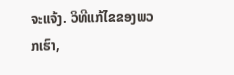ຈະແຈ້ງ. ວິທີແກ້ໄຂຂອງພວກເຮົາ,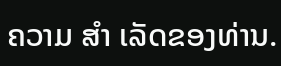ຄວາມ ສຳ ເລັດຂອງທ່ານ.